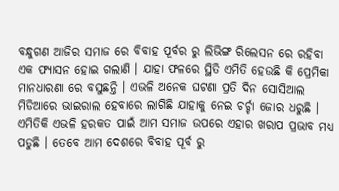ବନ୍ଧୁଗଣ ଆଜିର ସମାଜ ରେ ବିବାହ ପୂର୍ବର ରୁ ଲିଭିଙ୍ଗ ରିଲେସନ ରେ ରହିବା ଏକ ଫ୍ୟାସନ ହୋଇ ଗଲାଣି । ଯାହା ଫଳରେ ସ୍ଥିତି ଏମିତି ହେଉଛି କି ପ୍ରେମିକା ମାନଧାରଣା ରେ ବସୁଛନ୍ତି । ଏଭଳି ଅନେକ ଘଟଣା ପ୍ରତି ଦିନ ସୋସିଆଲ ମିଡିଆରେ ଭାଇରାଲ ହେବାରେ ଲାଗିଛି ଯାହାକୁ ନେଇ ଚର୍ଚ୍ଚା ଜୋର ଧରୁଛି । ଏମିତିକି ଏଭଳି ହରକତ ପାଇଁ ଆମ ସମାଜ ଉପରେ ଏହାର ଖରାପ ପ୍ରଭାବ ମଧ୍ୟ ପଡୁଛି । ତେବେ ଆମ ଦେଶରେ ବିବାହ ପୂର୍ବ ରୁ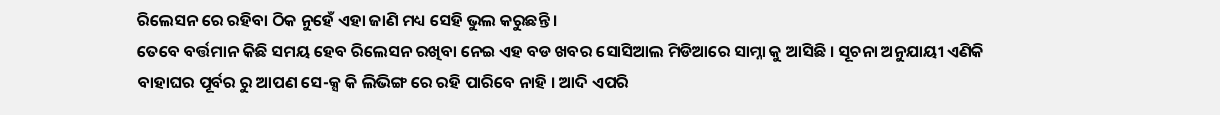ରିଲେସନ ରେ ରହିବା ଠିକ ନୁହେଁ ଏହା ଜାଣି ମଧ୍ୟ ସେହି ଭୁଲ କରୁଛନ୍ତି ।
ତେବେ ବର୍ତ୍ତମାନ କିଛି ସମୟ ହେବ ରିଲେସନ ରଖିବା ନେଇ ଏହ ବଡ ଖବର ସୋସିଆଲ ମିଡିଆରେ ସାମ୍ନା କୁ ଆସିଛି । ସୂଚନା ଅନୁଯାୟୀ ଏଣିକି ବାହାଘର ପୂର୍ବର ରୁ ଆପଣ ସେ-କ୍ସ କି ଲିଭିଙ୍ଗ ରେ ରହି ପାରିବେ ନାହି । ଆଦି ଏପରି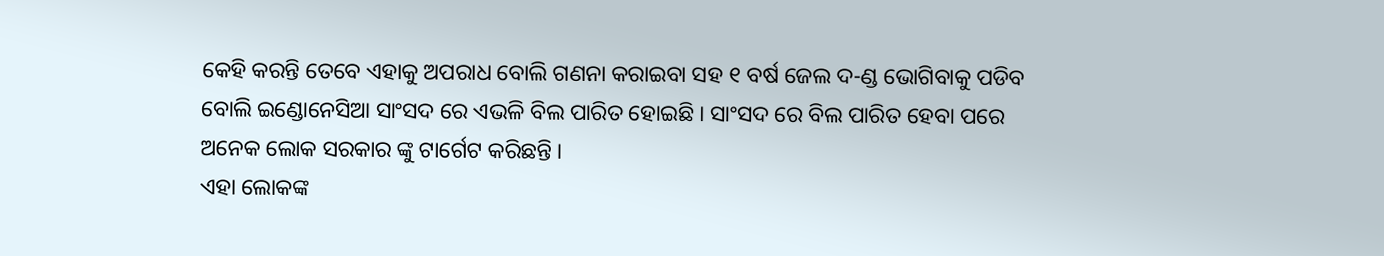କେହି କରନ୍ତି ତେବେ ଏହାକୁ ଅପରାଧ ବୋଲି ଗଣନା କରାଇବା ସହ ୧ ବର୍ଷ ଜେଲ ଦ-ଣ୍ଡ ଭୋଗିବାକୁ ପଡିବ ବୋଲି ଇଣ୍ଡୋନେସିଆ ସାଂସଦ ରେ ଏଭଳି ବିଲ ପାରିତ ହୋଇଛି । ସାଂସଦ ରେ ବିଲ ପାରିତ ହେବା ପରେ ଅନେକ ଲୋକ ସରକାର ଙ୍କୁ ଟାର୍ଗେଟ କରିଛନ୍ତି ।
ଏହା ଲୋକଙ୍କ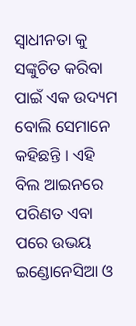ସ୍ଵାଧୀନତା କୁ ସଙ୍କୁଚିତ କରିବା ପାଇଁ ଏକ ଉଦ୍ୟମ ବୋଲି ସେମାନେ କହିଛନ୍ତି । ଏହି ବିଲ ଆଇନରେ ପରିଣତ ଏବା ପରେ ଉଭୟ ଇଣ୍ଡୋନେସିଆ ଓ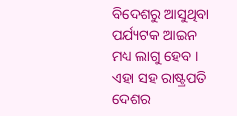ବିଦେଶରୁ ଆସୁଥିବା ପର୍ଯ୍ୟଟକ ଆଇନ ମଧ୍ୟ ଲାଗୁ ହେବ । ଏହା ସହ ରାଷ୍ଟ୍ରପତି ଦେଶର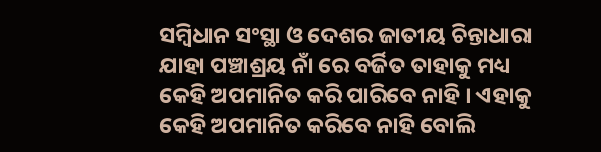ସମ୍ବିଧାନ ସଂସ୍ଥା ଓ ଦେଶର ଜାତୀୟ ଚିନ୍ତାଧାରା ଯାହା ପଞ୍ଚାଶ୍ରୟ ନାଁ ରେ ବର୍ଜିତ ତାହାକୁ ମଧ୍ୟ କେହି ଅପମାନିତ କରି ପାରିବେ ନାହି । ଏହାକୁ କେହି ଅପମାନିତ କରିବେ ନାହି ବୋଲି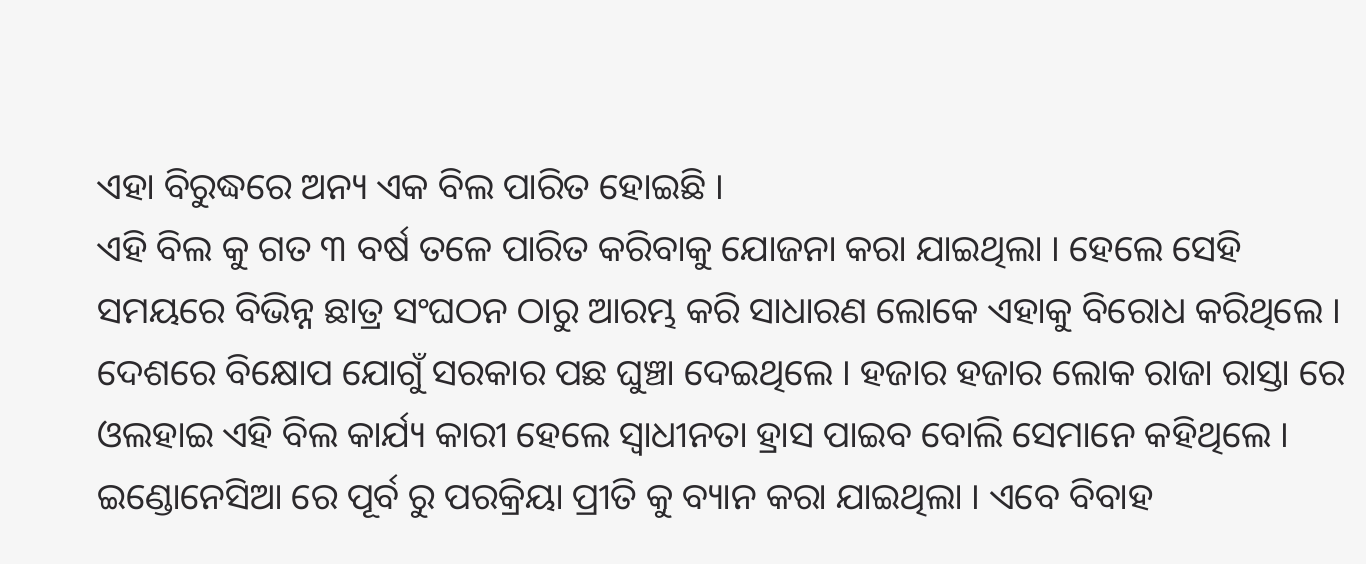ଏହା ବିରୁଦ୍ଧରେ ଅନ୍ୟ ଏକ ବିଲ ପାରିତ ହୋଇଛି ।
ଏହି ବିଲ କୁ ଗତ ୩ ବର୍ଷ ତଳେ ପାରିତ କରିବାକୁ ଯୋଜନା କରା ଯାଇଥିଲା । ହେଲେ ସେହି ସମୟରେ ବିଭିନ୍ନ ଛାତ୍ର ସଂଘଠନ ଠାରୁ ଆରମ୍ଭ କରି ସାଧାରଣ ଲୋକେ ଏହାକୁ ବିରୋଧ କରିଥିଲେ । ଦେଶରେ ବିକ୍ଷୋପ ଯୋଗୁଁ ସରକାର ପଛ ଘୁଞ୍ଚା ଦେଇଥିଲେ । ହଜାର ହଜାର ଲୋକ ରାଜା ରାସ୍ତା ରେ ଓଲହାଇ ଏହି ବିଲ କାର୍ଯ୍ୟ କାରୀ ହେଲେ ସ୍ଵାଧୀନତା ହ୍ରାସ ପାଇବ ବୋଲି ସେମାନେ କହିଥିଲେ ।
ଇଣ୍ଡୋନେସିଆ ରେ ପୂର୍ବ ରୁ ପରକ୍ରିୟା ପ୍ରୀତି କୁ ବ୍ୟାନ କରା ଯାଇଥିଲା । ଏବେ ବିବାହ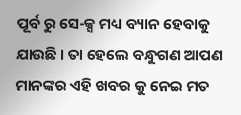ପୂର୍ବ ରୁ ସେ-କ୍ସ ମଧ୍ୟ ବ୍ୟାନ ହେବାକୁ ଯାଉଛି । ତା ହେଲେ ବନ୍ଧୁଗଣ ଆପଣ ମାନଙ୍କର ଏହି ଖବର କୁ ନେଇ ମତ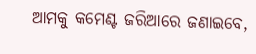ଆମକୁ କମେଣ୍ଟ ଜରିଆରେ ଜଣାଇବେ,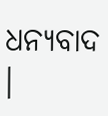ଧନ୍ୟବାଦ ।